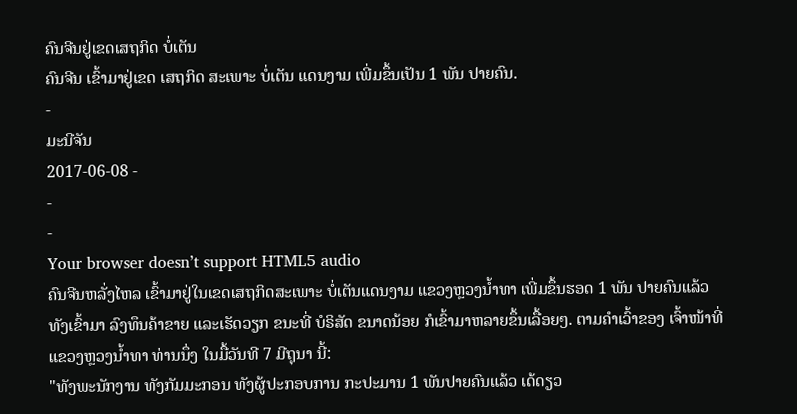ຄົນຈີນຢູ່ເຂດເສຖກິດ ບໍ່ເຕັນ
ຄົນຈີນ ເຂົ້າມາຢູ່ເຂດ ເສຖກິດ ສະເພາະ ບໍ່ເຕັນ ແດນງາມ ເພີ່ມຂຶ້ນເປັນ 1 ພັນ ປາຍຄົນ.
-
ມະນີຈັນ
2017-06-08 -
-
-
Your browser doesn’t support HTML5 audio
ຄົນຈີນຫລັ່ງໄຫລ ເຂົ້າມາຢູ່ໃນເຂດເສຖກິດສະເພາະ ບໍ່ເຕັນແດນງາມ ແຂວງຫຼວງນໍ້າທາ ເພີ່ມຂຶ້ນຮອດ 1 ພັນ ປາຍຄົນແລ້ວ ທັງເຂົ້າມາ ລົງທຶນຄ້າຂາຍ ແລະເຮັດວຽກ ຂນະທີ່ ບໍຣິສັດ ຂນາດນ້ອຍ ກໍເຂົ້າມາຫລາຍຂຶ້ນເລື້ອຍໆ. ຕາມຄໍາເວົ້າຂອງ ເຈົ້າໜ້າທີ່ ແຂວງຫຼວງນໍ້າທາ ທ່ານນຶ່ງ ໃນມື້ວັນທີ 7 ມີຖຸນາ ນີ້:
"ທັງພະນັກງານ ທັງກັມມະກອນ ທັງຜູ້ປະກອບການ ກະປະມານ 1 ພັນປາຍຄົນແລ້ວ ເດ້ດຽວ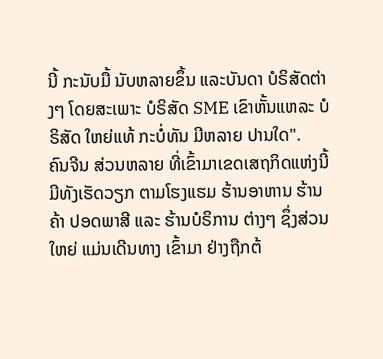ນີ້ ກະນັບມື້ ນັບຫລາຍຂຶ້ນ ແລະບັນດາ ບໍຣິສັດຕ່າງໆ ໂດຍສະເພາະ ບໍຣິສັດ SME ເຂົາຫັ້ນແຫລະ ບໍຣິສັດ ໃຫຍ່ແທ້ ກະບໍ່ທັນ ມີຫລາຍ ປານໃດ".
ຄົນຈີນ ສ່ວນຫລາຍ ທີ່ເຂົ້າມາເຂດເສຖກິດແຫ່ງນີ້ ມີທັງເຮັດວຽກ ຕາມໂຮງແຮມ ຮ້ານອາຫານ ຮ້ານຄ້າ ປອດພາສີ ແລະ ຮ້ານບໍຣິການ ຕ່າງໆ ຊຶ່ງສ່ວນໃຫຍ່ ແມ່ນເດີນທາງ ເຂົ້າມາ ຢ່າງຖືກຕ້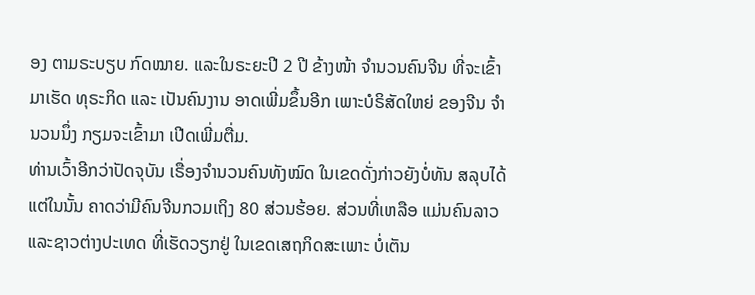ອງ ຕາມຣະບຽບ ກົດໝາຍ. ແລະໃນຣະຍະປີ 2 ປີ ຂ້າງໜ້າ ຈໍານວນຄົນຈີນ ທີ່ຈະເຂົ້າມາເຮັດ ທຸຣະກິດ ແລະ ເປັນຄົນງານ ອາດເພີ່ມຂຶ້ນອີກ ເພາະບໍຣິສັດໃຫຍ່ ຂອງຈີນ ຈໍານວນນຶ່ງ ກຽມຈະເຂົ້າມາ ເປີດເພີ່ມຕື່ມ.
ທ່ານເວົ້າອີກວ່າປັດຈຸບັນ ເຣື່ອງຈໍານວນຄົນທັງໝົດ ໃນເຂດດັ່ງກ່າວຍັງບໍ່ທັນ ສລຸບໄດ້ແຕ່ໃນນັ້ນ ຄາດວ່າມີຄົນຈີນກວມເຖິງ 80 ສ່ວນຮ້ອຍ. ສ່ວນທີ່ເຫລືອ ແມ່ນຄົນລາວ ແລະຊາວຕ່າງປະເທດ ທີ່ເຮັດວຽກຢູ່ ໃນເຂດເສຖກິດສະເພາະ ບໍ່ເຕັນ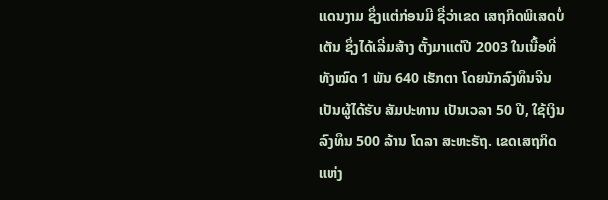ແດນງາມ ຊຶ່ງແຕ່ກ່ອນມີ ຊື່ວ່າເຂດ ເສຖກິດພິເສດບໍ່ເຕັນ ຊຶ່ງໄດ້ເລີ່ມສ້າງ ຕັ້ງມາແຕ່ປີ 2003 ໃນເນື້ອທີ່ທັງໝົດ 1 ພັນ 640 ເຮັກຕາ ໂດຍນັກລົງທຶນຈີນ ເປັນຜູ້ໄດ້ຮັບ ສັມປະທານ ເປັນເວລາ 50 ປີ, ໃຊ້ເງິນລົງທຶນ 500 ລ້ານ ໂດລາ ສະຫະຣັຖ. ເຂດເສຖກິດ ແຫ່ງ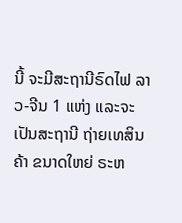ນີ້ ຈະມີສະຖານີຣົດໄຟ ລາວ-ຈີນ 1 ແຫ່ງ ແລະຈະເປັນສະຖານີ ຖ່າຍເທສິນຄ້າ ຂນາດໃຫຍ່ ຣະຫ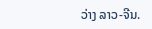ວ່າງ ລາວ-ຈີນ.